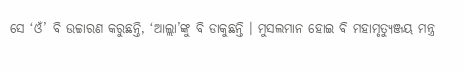ସେ ‘ଓଁ’ ବି ଉଚ୍ଚାରଣ କରୁଛନ୍ତି, ‘ଆଲ୍ଲା’ଙ୍କୁ ବି ଡାକୁଛନ୍ତି । ମୁସଲମାନ ହୋଇ ବି ମହାମୃତ୍ୟୁଞ୍ଜୟ ମନ୍ତ୍ର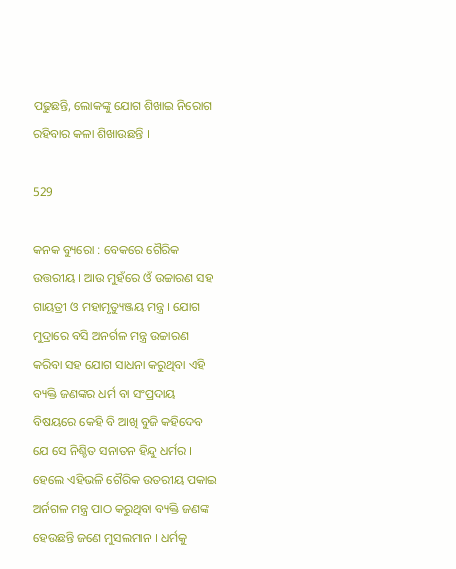ପଢୁଛନ୍ତି, ଲୋକଙ୍କୁ ଯୋଗ ଶିଖାଇ ନିରୋଗ ରହିବାର କଳା ଶିଖାଉଛନ୍ତି ।

529

କନକ ବ୍ୟୁରୋ : ବେକରେ ଗୈରିକ ଉତ୍ତରୀୟ । ଆଉ ମୁହଁରେ ଓଁ ଉଚ୍ଚାରଣ ସହ ଗାୟତ୍ରୀ ଓ ମହାମୃତ୍ୟୁଞ୍ଜୟ ମନ୍ତ୍ର । ଯୋଗ ମୁଦ୍ରାରେ ବସି ଅନର୍ଗଳ ମନ୍ତ୍ର ଉଚ୍ଚାରଣ କରିବା ସହ ଯୋଗ ସାଧନା କରୁଥିବା ଏହି ବ୍ୟକ୍ତି ଜଣଙ୍କର ଧର୍ମ ବା ସଂପ୍ରଦାୟ ବିଷୟରେ କେହି ବି ଆଖି ବୁଜି କହିଦେବ ଯେ ସେ ନିଶ୍ଚିତ ସନାତନ ହିନ୍ଦୁ ଧର୍ମର । ହେଲେ ଏହିଭଳି ଗୈରିକ ଉତରୀୟ ପକାଇ ଅର୍ନଗଳ ମନ୍ତ୍ର ପାଠ କରୁଥିବା ବ୍ୟକ୍ତି ଜଣଙ୍କ ହେଉଛନ୍ତି ଜଣେ ମୁସଲମାନ । ଧର୍ମକୁ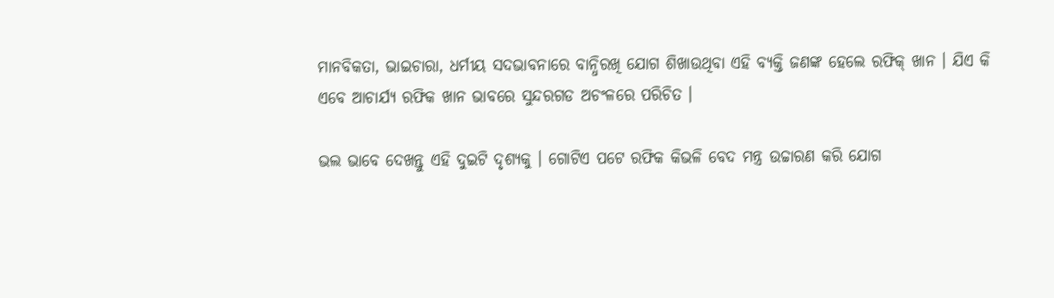ମାନବିକତା, ଭାଇଚାରା, ଧର୍ମୀୟ ସଦଭାବନାରେ ବାନ୍ଧିରଖି ଯୋଗ ଶିଖାଉଥିବା ଏହି ବ୍ୟକ୍ତି ଜଣଙ୍କ ହେଲେ ରଫିକ୍ ଖାନ । ଯିଏ କି ଏବେ ଆଚାର୍ଯ୍ୟ ରଫିକ ଖାନ ଭାବରେ ସୁନ୍ଦରଗଡ ଅଚଂଳରେ ପରିଚିତ ।

ଭଲ ଭାବେ ଦେଖନ୍ତୁ ଏହି ଦୁଇଟି ଦୃଶ୍ୟକୁ । ଗୋଟିଏ ପଟେ ରଫିକ କିଭଳି ବେଦ ମନ୍ତ୍ର ଉଚ୍ଚାରଣ କରି ଯୋଗ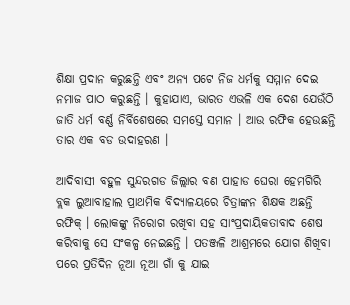ଶିକ୍ଷା ପ୍ରଦାନ କରୁଛନ୍ତି ଏବଂ ଅନ୍ୟ ପଟେ ନିଜ ଧର୍ମକୁ ସମ୍ମାନ ଦେଇ ନମାଜ ପାଠ କରୁଛନ୍ତି । କୁହାଯାଏ, ଭାରତ ଏଭଳି ଏକ ଦେଶ ଯେଉଁଠି ଜାତି ଧର୍ମ ବର୍ଣ୍ଣ ନିର୍ବିଶେଷରେ ସମସ୍ତେ ସମାନ । ଆଉ ରଫିକ ହେଉଛନ୍ତି ତାର ଏକ ବଡ ଉଦାହରଣ ।

ଆଦିବାସୀ ବହୁଳ ସୁନ୍ଦରଗଡ ଜିଲ୍ଲାର ବଣ ପାହାଡ ଘେରା ହେମଗିରି ବ୍ଲକ ଲୁଆବାହାଲ ପ୍ରାଥମିକ ବିଦ୍ୟାଳୟରେ ଚିତ୍ରାଙ୍କନ ଶିକ୍ଷକ ଅଛନ୍ତି ରଫିକ୍ । ଲୋକଙ୍କୁ ନିରୋଗ ରଖିବା ସହ ସାଂପ୍ରଦାୟିକତାବାଦ ଶେଷ କରିବାକୁ ସେ ସଂକଳ୍ପ ନେଇଛନ୍ତି । ପତଞ୍ଜଳି ଆଶ୍ରମରେ ଯୋଗ ଶିଖିବା ପରେ ପ୍ରତିଦିନ ନୂଆ ନୂଆ ଗାଁ କୁ ଯାଇ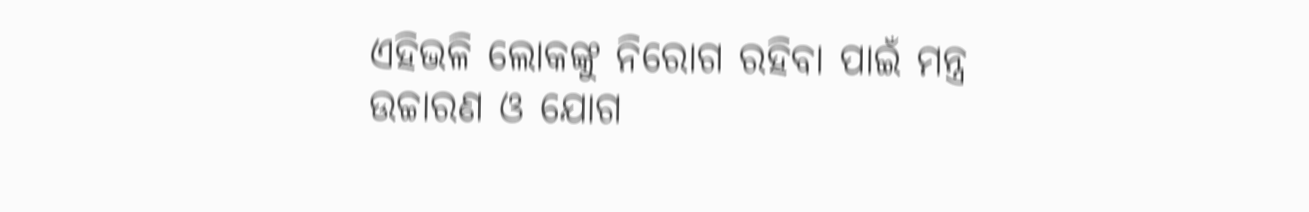ଏହିଭଳି ଲୋକଙ୍କୁ ନିରୋଗ ରହିବା ପାଇଁ ମନ୍ତ୍ର ଉଚ୍ଚାରଣ ଓ ଯୋଗ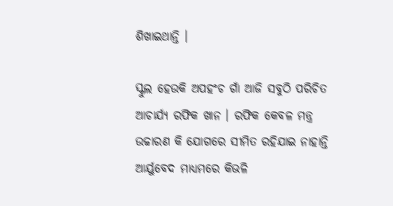ଶିଖାଇଥାନ୍ତି ।

ସ୍କୁଲ ହେଉକି ଅପହଂଚ ଗାଁ ଆଜି ସବୁଠି ପରିଚିତ ଆଚାର୍ଯ୍ୟ ରଫିକ ଖାନ । ରଫିକ କେବଳ ମନ୍ତ୍ର ଉଚ୍ଚାରଣ କି ଯୋଗରେ ସୀମିତ ରହିଯାଇ ନାହାନ୍ତି ଆର୍ୟୁବେଦ ମାଧ୍ୟମରେ କିଭଳି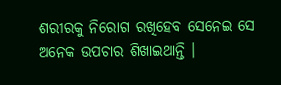ଶରୀରକୁ ନିରୋଗ ରଖିହେବ ସେନେଇ ସେ ଅନେକ ଉପଚାର ଶିଖାଇଥାନ୍ତି ।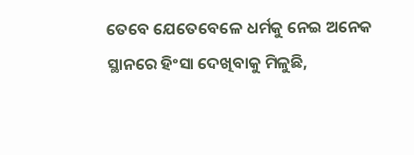ତେବେ ଯେତେବେଳେ ଧର୍ମକୁ ନେଇ ଅନେକ ସ୍ଥାନରେ ହିଂସା ଦେଖିବାକୁ ମିଳୁଛି,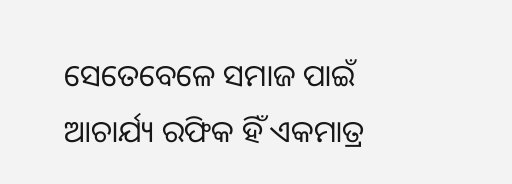ସେତେବେଳେ ସମାଜ ପାଇଁ ଆଚାର୍ଯ୍ୟ ରଫିକ ହିଁ ଏକମାତ୍ର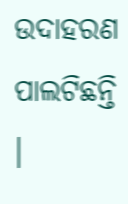ଉଦାହରଣ ପାଲଟିଛନ୍ତି ।